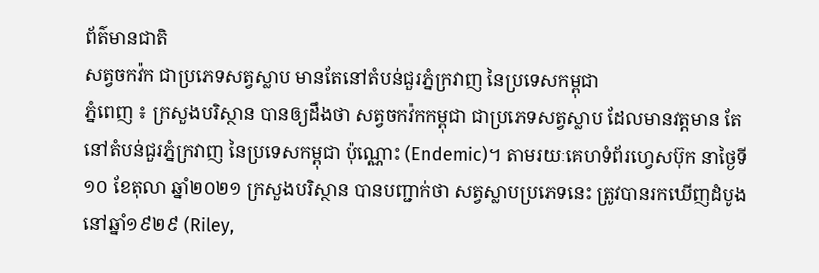ព័ត៌មានជាតិ
សត្វចកវ៉ក ជាប្រភេទសត្វស្លាប មានតែនៅតំបន់ជួរភ្នំក្រវាញ នៃប្រទេសកម្ពុជា
ភ្នំពេញ ៖ ក្រសួងបរិស្ថាន បានឲ្យដឹងថា សត្វចកវ៉កកម្ពុជា ជាប្រភេទសត្វស្លាប ដែលមានវត្តមាន តែនៅតំបន់ជួរភ្នំក្រវាញ នៃប្រទេសកម្ពុជា ប៉ុណ្ណោះ (Endemic)។ តាមរយៈគេហទំព័រហ្វេសប៊ុក នាថ្ងៃទី១០ ខែតុលា ឆ្នាំ២០២១ ក្រសួងបរិស្ថាន បានបញ្ជាក់ថា សត្វស្លាបប្រភេទនេះ ត្រូវបានរកឃើញដំបូងនៅឆ្នាំ១៩២៩ (Riley,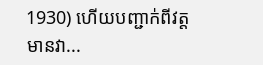1930) ហើយបញ្ជាក់ពីវត្តមានវា...